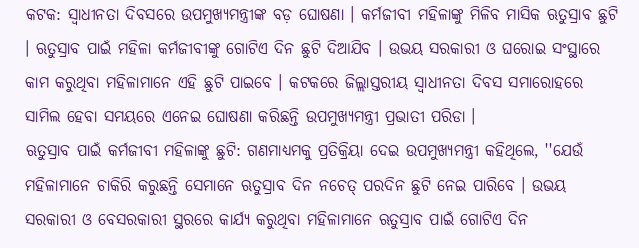କଟକ: ସ୍ବାଧୀନତା ଦିବସରେ ଉପମୁଖ୍ୟମନ୍ତ୍ରୀଙ୍କ ବଡ଼ ଘୋଷଣା । କର୍ମଜୀବୀ ମହିଳାଙ୍କୁ ମିଳିବ ମାସିକ ଋତୁସ୍ରାବ ଛୁଟି । ଋତୁସ୍ରାବ ପାଇଁ ମହିଳା କର୍ମଜୀବୀଙ୍କୁ ଗୋଟିଏ ଦିନ ଛୁଟି ଦିଆଯିବ । ଉଭୟ ସରକାରୀ ଓ ଘରୋଇ ସଂସ୍ଥାରେ କାମ କରୁଥିବା ମହିଳାମାନେ ଏହି ଛୁଟି ପାଇବେ । କଟକରେ ଜିଲ୍ଲାସ୍ତରୀୟ ସ୍ୱାଧୀନତା ଦିବସ ସମାରୋହରେ ସାମିଲ ହେବା ସମୟରେ ଏନେଇ ଘୋଷଣା କରିଛନ୍ତି ଉପମୁଖ୍ୟମନ୍ତ୍ରୀ ପ୍ରଭାତୀ ପରିଡା ।
ଋତୁସ୍ରାବ ପାଇଁ କର୍ମଜୀବୀ ମହିଳାଙ୍କୁ ଛୁଟି: ଗଣମାଧ୍ୟମକୁ ପ୍ରତିକ୍ରିୟା ଦେଇ ଉପମୁଖ୍ୟମନ୍ତ୍ରୀ କହିଥିଲେ, ''ଯେଉଁ ମହିଳାମାନେ ଚାକିରି କରୁଛନ୍ତି ସେମାନେ ଋତୁସ୍ରାବ ଦିନ ନଚେତ୍ ପରଦିନ ଛୁଟି ନେଇ ପାରିବେ । ଉଭୟ ସରକାରୀ ଓ ବେସରକାରୀ ସ୍ଥରରେ କାର୍ଯ୍ୟ କରୁଥିବା ମହିଳାମାନେ ଋତୁସ୍ରାବ ପାଇଁ ଗୋଟିଏ ଦିନ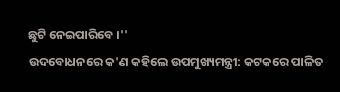ଛୁଟି ନେଇପାରିବେ ।''
ଉଦବୋଧନରେ କ'ଣ କହିଲେ ଉପମୁଖ୍ୟମନ୍ତ୍ରୀ: କଟକରେ ପାଳିତ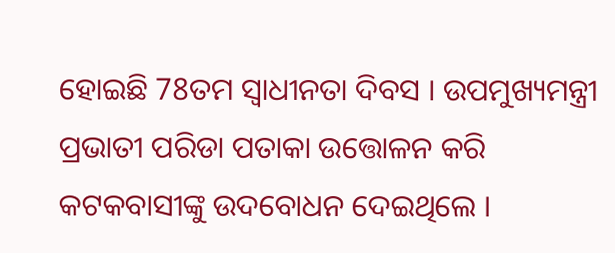ହୋଇଛି 78ତମ ସ୍ୱାଧୀନତା ଦିବସ । ଉପମୁଖ୍ୟମନ୍ତ୍ରୀ ପ୍ରଭାତୀ ପରିଡା ପତାକା ଉତ୍ତୋଳନ କରି କଟକବାସୀଙ୍କୁ ଉଦବୋଧନ ଦେଇଥିଲେ ।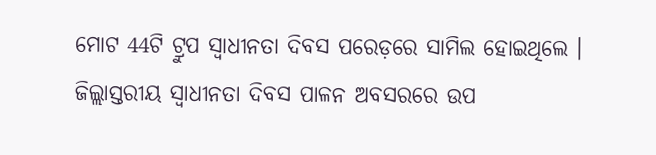ମୋଟ 44ଟି ଟ୍ରୁପ ସ୍ୱାଧୀନତା ଦିବସ ପରେଡ଼ରେ ସାମିଲ ହୋଇଥିଲେ । ଜିଲ୍ଲାସ୍ତରୀୟ ସ୍ୱାଧୀନତା ଦିବସ ପାଳନ ଅବସରରେ ଉପ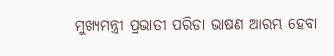ମୁଖ୍ୟମନ୍ତ୍ରୀ ପ୍ରଭାତୀ ପରିଡା ଭାଷଣ ଆରମ୍ଭ ହେବା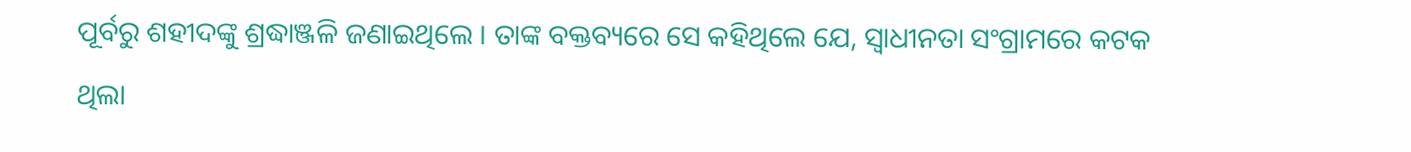ପୂର୍ବରୁ ଶହୀଦଙ୍କୁ ଶ୍ରଦ୍ଧାଞ୍ଜଳି ଜଣାଇଥିଲେ । ତାଙ୍କ ବକ୍ତବ୍ୟରେ ସେ କହିଥିଲେ ଯେ, ସ୍ୱାଧୀନତା ସଂଗ୍ରାମରେ କଟକ ଥିଲା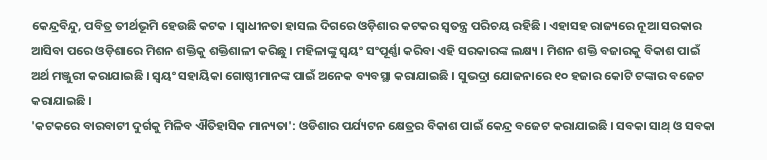କେନ୍ଦ୍ରବିନ୍ଦୁ, ପବିତ୍ର ତୀର୍ଥଭୂମି ହେଉଛି କଟକ । ସ୍ୱାଧୀନତା ହାସଲ ଦିଗରେ ଓଡ଼ିଶାର କଟକର ସ୍ୱତନ୍ତ୍ର ପରିଚୟ ରହିଛି । ଏହାସହ ରାଜ୍ୟରେ ନୂଆ ସରକାର ଆସିବା ପରେ ଓଡ଼ିଶାରେ ମିଶନ ଶକ୍ତିକୁ ଶକ୍ତିଶାଳୀ କରିଛୁ । ମହିଳାଙ୍କୁ ସ୍ୱୟଂ ସଂପୂର୍ଣ୍ଣା କରିବା ଏହି ସରକାରଙ୍କ ଲକ୍ଷ୍ୟ । ମିଶନ ଶକ୍ତି ବଜାରକୁ ବିକାଶ ପାଇଁ ଅର୍ଥ ମଞ୍ଜୁରୀ କରାଯାଇଛି । ସ୍ୱୟଂ ସହାୟିକା ଗୋଷ୍ଠୀମାନଙ୍କ ପାଇଁ ଅନେକ ବ୍ୟବସ୍ଥା କରାଯାଇଛି । ସୁଭଦ୍ରା ଯୋଜନାରେ ୧୦ ହଜାର କୋଟି ଟଙ୍କାର ବଜେଟ କରାଯାଇଛି ।
'କଟକରେ ବାରବାଟୀ ଦୁର୍ଗକୁ ମିଳିବ ଐତିହାସିକ ମାନ୍ୟତା': ଓଡିଶାର ପର୍ଯ୍ୟଟନ କ୍ଷେତ୍ରର ବିକାଶ ପାଇଁ କେନ୍ଦ୍ର ବଜେଟ କରାଯାଇଛି । ସବକା ସାଥ୍ ଓ ସବକା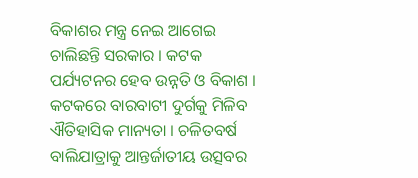ବିକାଶର ମନ୍ତ୍ର ନେଇ ଆଗେଇ ଚାଲିଛନ୍ତି ସରକାର । କଟକ ପର୍ଯ୍ୟଟନର ହେବ ଉନ୍ନତି ଓ ବିକାଶ । କଟକରେ ବାରବାଟୀ ଦୁର୍ଗକୁ ମିଳିବ ଐତିହାସିକ ମାନ୍ୟତା । ଚଳିତବର୍ଷ ବାଲିଯାତ୍ରାକୁ ଆନ୍ତର୍ଜାତୀୟ ଉତ୍ସବର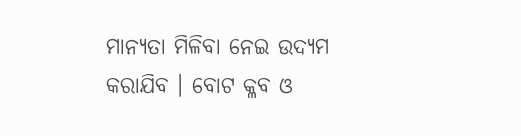ମାନ୍ୟତା ମିଳିବା ନେଇ ଉଦ୍ୟମ କରାଯିବ । ବୋଟ କ୍ଳବ ଓ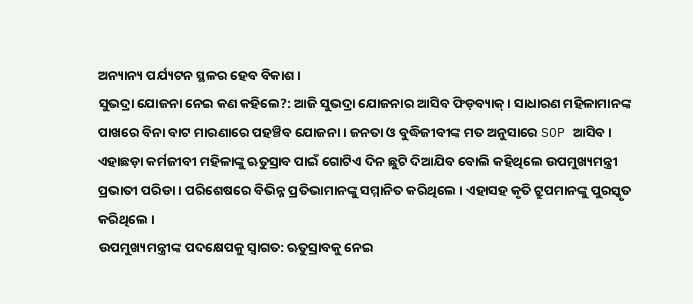ଅନ୍ୟାନ୍ୟ ପର୍ଯ୍ୟଟନ ସ୍ଥଳର ହେବ ବିକାଶ ।
ସୁଭଦ୍ରା ଯୋଜନା ନେଇ କଣ କହିଲେ?: ଆଜି ସୁଭଦ୍ରା ଯୋଜନାର ଆସିବ ଫିଡ଼ବ୍ୟାକ୍ । ସାଧାରଣ ମହିଳାମାନଙ୍କ ପାଖରେ ବିନା ବାଟ ମାରଣାରେ ପହଞ୍ଚିବ ଯୋଜନା । ଜନତା ଓ ବୁଦ୍ଧିଜୀବୀଙ୍କ ମତ ଅନୁସାରେ SOP ଆସିବ । ଏହାଛଡ଼ା କର୍ମଜୀବୀ ମହିଳାଙ୍କୁ ଋତୁସ୍ରାବ ପାଇଁ ଗୋଟିଏ ଦିନ ଛୁଟି ଦିଆଯିବ ବୋଲି କହିଥିଲେ ଉପମୁଖ୍ୟମନ୍ତ୍ରୀ ପ୍ରଭାତୀ ପରିଡା । ପରିଶେଷରେ ବିଭିନ୍ନ ପ୍ରତିଭାମାନଙ୍କୁ ସମ୍ମାନିତ କରିଥିଲେ । ଏହାସହ କୃତି ଟ୍ରୁପମାନଙ୍କୁ ପୁରସ୍କୃତ କରିଥିଲେ ।
ଉପମୁଖ୍ୟମନ୍ତ୍ରୀଙ୍କ ପଦକ୍ଷେପକୁ ସ୍ବାଗତ: ଋତୁସ୍ରାବକୁ ନେଇ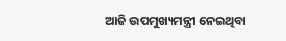ଆଜି ଉପମୁଖ୍ୟମନ୍ତ୍ରୀ ନେଇଥିବା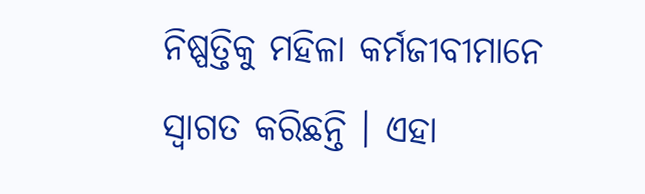ନିଷ୍ପତ୍ତିକୁ ମହିଳା କର୍ମଜୀବୀମାନେ ସ୍ବାଗତ କରିଛନ୍ତି । ଏହା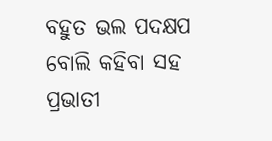ବହୁତ ଭଲ ପଦକ୍ଷପ ବୋଲି କହିବା ସହ ପ୍ରଭାତୀ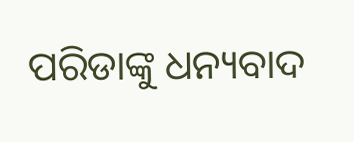ପରିଡାଙ୍କୁ ଧନ୍ୟବାଦ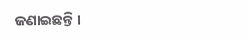ଜଣାଇଛନ୍ତି ।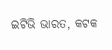ଇଟିଭି ଭାରତ, କଟକ